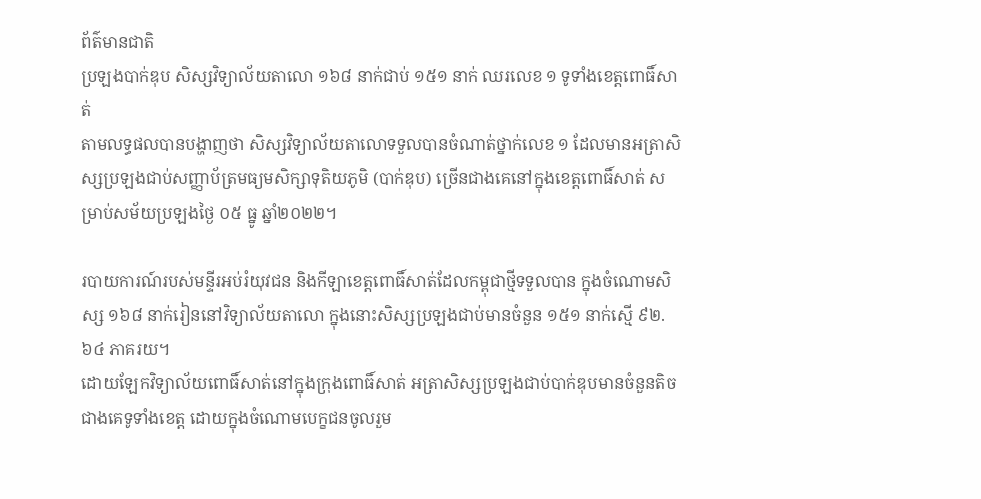ព័ត៌មានជាតិ
ប្រឡងបាក់ឌុប សិស្សវិទ្យាល័យតាលោ ១៦៨ នាក់ជាប់ ១៥១ នាក់ ឈរលេខ ១ ទូទាំងខេត្តពោធិ៍សាត់
តាមលទ្ធផលបានបង្ហាញថា សិស្សវិទ្យាល័យតាលោទទួលបានចំណាត់ថ្នាក់លេខ ១ ដែលមានអត្រាសិស្សប្រឡងជាប់សញ្ញាប័ត្រមធ្យមសិក្សាទុតិយភូមិ (បាក់ឌុប) ច្រើនជាងគេនៅក្នុងខេត្តពោធិ៍សាត់ សម្រាប់សម័យប្រឡងថ្ងៃ ០៥ ធ្នូ ឆ្នាំ២០២២។

របាយការណ៍របស់មន្ទីរអប់រំយុវជន និងកីឡាខេត្តពោធិ៍សាត់ដែលកម្ពុជាថ្មីទទួលបាន ក្នុងចំណោមសិស្ស ១៦៨ នាក់រៀននៅវិទ្យាល័យតាលោ ក្នុងនោះសិស្សប្រឡងជាប់មានចំនួន ១៥១ នាក់ស្មើ ៩២.៦៤ ភាគរយ។
ដោយឡែកវិទ្យាល័យពោធិ៍សាត់នៅក្នុងក្រុងពោធិ៍សាត់ អត្រាសិស្សប្រឡងជាប់បាក់ឌុបមានចំនួនតិចជាងគេទូទាំងខេត្ត ដោយក្នុងចំណោមបេក្ខជនចូលរួម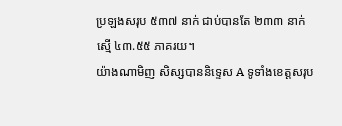ប្រឡងសរុប ៥៣៧ នាក់ ជាប់បានតែ ២៣៣ នាក់ស្មើ ៤៣.៥៥ ភាគរយ។
យ៉ាងណាមិញ សិស្សបាននិទ្ទេស A ទូទាំងខេត្តសរុប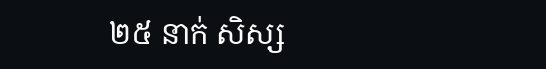២៥ នាក់ សិស្ស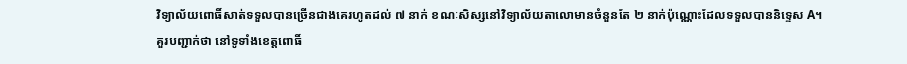វិទ្យាល័យពោធិ៍សាត់ទទួលបានច្រើនជាងគេរហូតដល់ ៧ នាក់ ខណៈសិស្សនៅវិទ្យាល័យតាលោមានចំនួនតែ ២ នាក់ប៉ុណ្ណោះដែលទទួលបាននិទ្ទេស A។
គួរបញ្ជាក់ថា នៅទូទាំងខេត្តពោធិ៍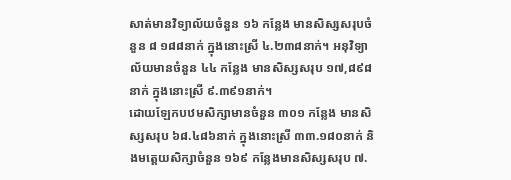សាត់មានវិទ្យាល័យចំនួន ១៦ កន្លែង មានសិស្សសរុបចំនួន ៨ ១៨៨នាក់ ក្នុងនោះស្រី ៤.២៣៨នាក់។ អនុវិទ្យាល័យមានចំនួន ៤៤ កន្លែង មានសិស្សសរុប ១៧,៨៩៨នាក់ ក្នុងនោះស្រី ៩.៣៩១នាក់។
ដោយឡែកបឋមសិក្សាមានចំនួន ៣០១ កន្លែង មានសិស្សសរុប ៦៨.៤៨៦នាក់ ក្នុងនោះស្រី ៣៣.១៨០នាក់ និងមត្តេយសិក្សាចំនួន ១៦៩ កន្លែងមានសិស្សសរុប ៧.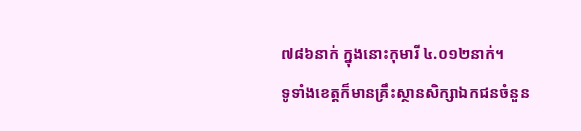៧៨៦នាក់ ក្នុងនោះកុមារី ៤.០១២នាក់។
ទូទាំងខេត្តក៏មានគ្រឹះស្ថានសិក្សាឯកជនចំនួន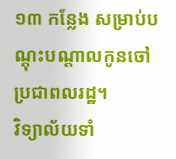១៣ កន្លែង សម្រាប់បណ្ដុះបណ្ដាលកូនចៅប្រជាពលរដ្ឋ។
វិទ្យាល័យទាំ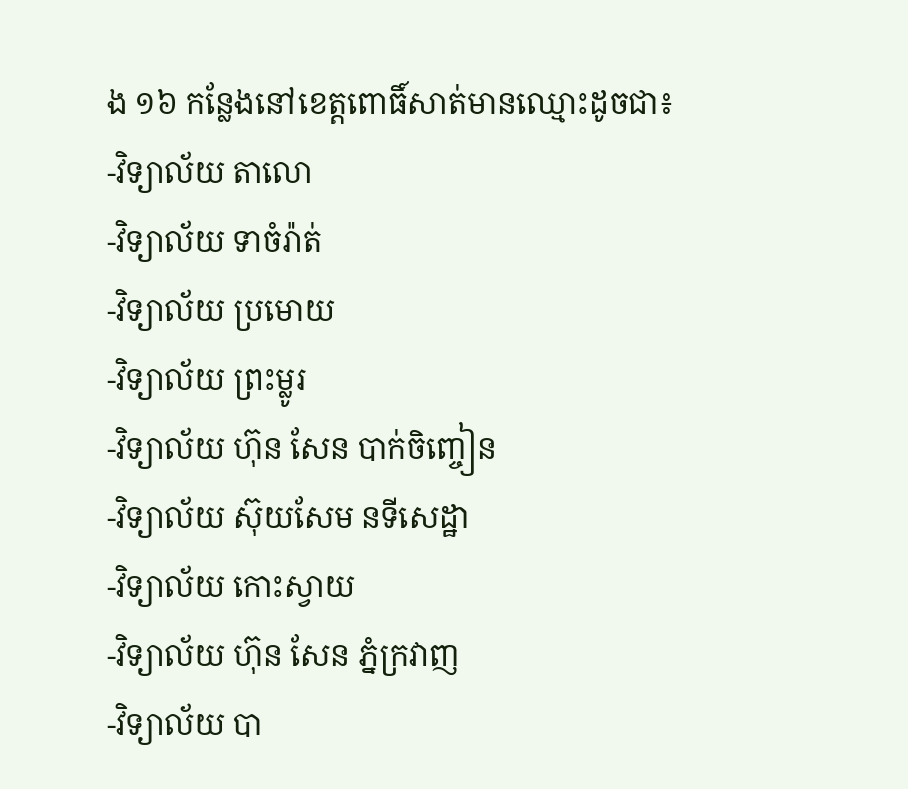ង ១៦ កន្លែងនៅខេត្តពោធិ៍សាត់មានឈ្មោះដូចជា៖
-វិទ្យាល័យ តាលោ
-វិទ្យាល័យ ទាចំរ៉ាត់
-វិទ្យាល័យ ប្រមោយ
-វិទ្យាល័យ ព្រះម្លូរ
-វិទ្យាល័យ ហ៊ុន សែន បាក់ចិញ្ចៀន
-វិទ្យាល័យ ស៊ុយសែម នទីសេដ្ឋា
-វិទ្យាល័យ កោះស្វាយ
-វិទ្យាល័យ ហ៊ុន សែន ភ្នំក្រវាញ
-វិទ្យាល័យ បា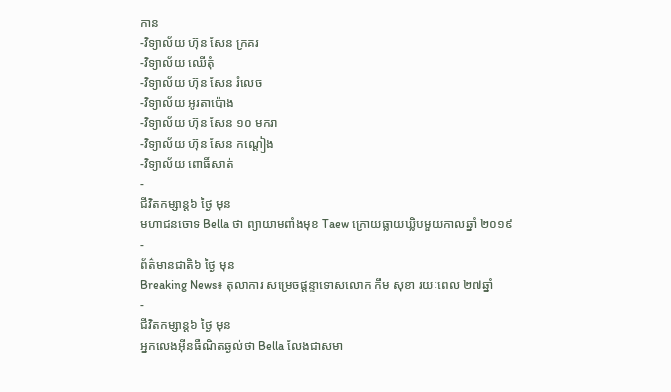កាន
-វិទ្យាល័យ ហ៊ុន សែន ក្រគរ
-វិទ្យាល័យ ឈើតុំ
-វិទ្យាល័យ ហ៊ុន សែន រំលេច
-វិទ្យាល័យ អូរតាប៉ោង
-វិទ្យាល័យ ហ៊ុន សែន ១០ មករា
-វិទ្យាល័យ ហ៊ុន សែន កណ្តៀង
-វិទ្យាល័យ ពោធិ៍សាត់
-
ជីវិតកម្សាន្ដ៦ ថ្ងៃ មុន
មហាជនចោទ Bella ថា ព្យាយាមពាំងមុខ Taew ក្រោយធ្លាយឃ្លិបមួយកាលឆ្នាំ ២០១៩
-
ព័ត៌មានជាតិ៦ ថ្ងៃ មុន
Breaking News៖ តុលាការ សម្រេចផ្ដន្ទាទោសលោក កឹម សុខា រយៈពេល ២៧ឆ្នាំ
-
ជីវិតកម្សាន្ដ៦ ថ្ងៃ មុន
អ្នកលេងអ៊ីនធឺណិតឆ្ងល់ថា Bella លែងជាសមា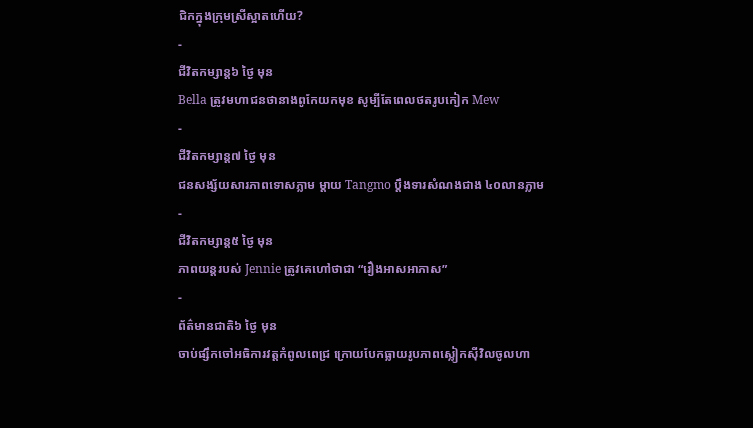ជិកក្នុងក្រុមស្រីស្អាតហើយ?
-
ជីវិតកម្សាន្ដ៦ ថ្ងៃ មុន
Bella ត្រូវមហាជនថានាងពូកែយកមុខ សូម្បីតែពេលថតរូបកៀក Mew
-
ជីវិតកម្សាន្ដ៧ ថ្ងៃ មុន
ជនសង្ស័យសារភាពទោសភ្លាម ម្ដាយ Tangmo ប្ដឹងទារសំណងជាង ៤០លានភ្លាម
-
ជីវិតកម្សាន្ដ៥ ថ្ងៃ មុន
ភាពយន្តរបស់ Jennie ត្រូវគេហៅថាជា “រឿងអាសអាភាស”
-
ព័ត៌មានជាតិ៦ ថ្ងៃ មុន
ចាប់ផ្សឹកចៅអធិការវត្តកំពូលពេជ្រ ក្រោយបែកធ្លាយរូបភាពស្លៀកស៊ីវិលចូលហា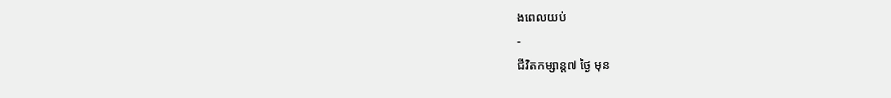ងពេលយប់
-
ជីវិតកម្សាន្ដ៧ ថ្ងៃ មុន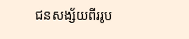ជនសង្ស័យពីររូប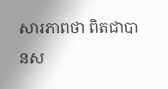សារភាពថា ពិតជាបានស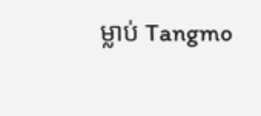ម្លាប់ Tangmo